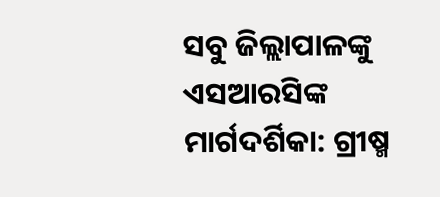ସବୁ ଜିଲ୍ଲାପାଳଙ୍କୁ ଏସଆରସିଙ୍କ ମାର୍ଗଦର୍ଶିକା: ଗ୍ରୀଷ୍ମ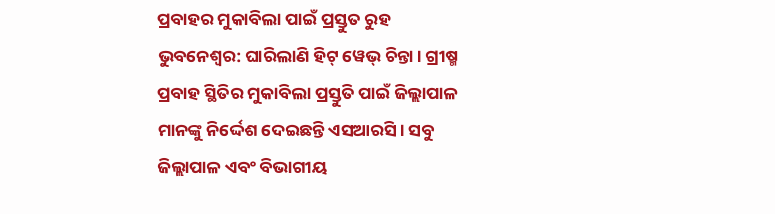ପ୍ରବାହର ମୁକାବିଲା ପାଇଁ ପ୍ରସ୍ତୁତ ରୁହ
ଭୁବନେଶ୍ବର: ଘାରିଲାଣି ହିଟ୍ ୱେଭ୍ ଚିନ୍ତା। ଗ୍ରୀଷ୍ମ ପ୍ରବାହ ସ୍ଥିତିର ମୁକାବିଲା ପ୍ରସ୍ତୁତି ପାଇଁ ଜିଲ୍ଲାପାଳ ମାନଙ୍କୁ ନିର୍ଦ୍ଦେଶ ଦେଇଛନ୍ତି ଏସଆରସି। ସବୁ ଜିଲ୍ଲାପାଳ ଏବଂ ବିଭାଗୀୟ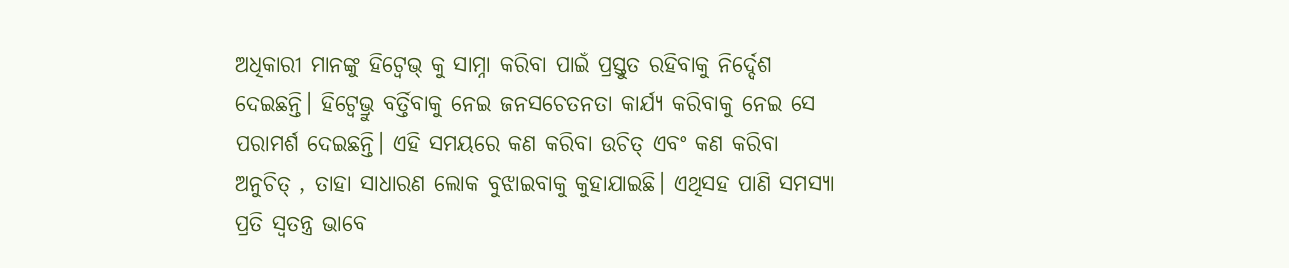ଅଧିକାରୀ ମାନଙ୍କୁ ହିଟ୍ୱେଭ୍ କୁ ସାମ୍ନା କରିବା ପାଇଁ ପ୍ରସ୍ତୁତ ରହିବାକୁ ନିର୍ଦ୍ଦେଶ ଦେଇଛନ୍ତି। ହିଟ୍ୱେଭ୍ରୁ ବର୍ତ୍ତିବାକୁ ନେଇ ଜନସଚେତନତା କାର୍ଯ୍ୟ କରିବାକୁ ନେଇ ସେ ପରାମର୍ଶ ଦେଇଛନ୍ତି। ଏହି ସମୟରେ କଣ କରିବା ଉଚିତ୍ ଏବଂ କଣ କରିବା ଅନୁଚିତ୍ , ତାହା ସାଧାରଣ ଲୋକ ବୁଝାଇବାକୁ କୁହାଯାଇଛି। ଏଥିସହ ପାଣି ସମସ୍ୟା ପ୍ରତି ସ୍ବତନ୍ତ୍ର ଭାବେ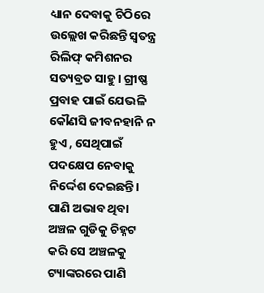ଧ୍ୟାନ ଦେବାକୁ ଚିଠିରେ ଉଲ୍ଲେଖ କରିଛନ୍ତି ସ୍ବତନ୍ତ୍ର ରିଲିଫ୍ କମିଶନର ସତ୍ୟବ୍ରତ ସାହୁ। ଗ୍ରୀଷ୍ଣ ପ୍ରବାହ ପାଇଁ ଯେଭଳି କୌଣସି ଜୀବନହାନି ନ ହୁଏ , ସେଥିପାଇଁ ପଦକ୍ଷେପ ନେବାକୁ ନିର୍ଦ୍ଦେଶ ଦେଇଛନ୍ତି। ପାଣି ଅଭାବ ଥିବା ଅଞ୍ଚଳ ଗୁଡିକୁ ଚିହ୍ନଟ କରି ସେ ଅଞ୍ଚଳକୁ ଟ୍ୟାଙ୍କରରେ ପାଣି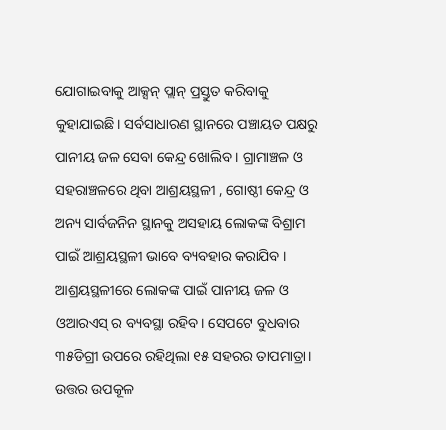ଯୋଗାଇବାକୁ ଆକ୍ସନ୍ ପ୍ଲାନ୍ ପ୍ରସ୍ତୁତ କରିବାକୁ କୁହାଯାଇଛି। ସର୍ବସାଧାରଣ ସ୍ଥାନରେ ପଞ୍ଚାୟତ ପକ୍ଷରୁ ପାନୀୟ ଜଳ ସେବା କେନ୍ଦ୍ର ଖୋଲିବ । ଗ୍ରାମାଞ୍ଚଳ ଓ ସହରାଞ୍ଚଳରେ ଥିବା ଆଶ୍ରୟସ୍ଥଳୀ , ଗୋଷ୍ଠୀ କେନ୍ଦ୍ର ଓ ଅନ୍ୟ ସାର୍ବଜନିନ ସ୍ଥାନକୁ ଅସହାୟ ଲୋକଙ୍କ ବିଶ୍ରାମ ପାଇଁ ଆଶ୍ରୟସ୍ଥଳୀ ଭାବେ ବ୍ୟବହାର କରାଯିବ । ଆଶ୍ରୟସ୍ଥଳୀରେ ଲୋକଙ୍କ ପାଇଁ ପାନୀୟ ଜଳ ଓ ଓଆରଏସ୍ ର ବ୍ୟବସ୍ଥା ରହିବ। ସେପଟେ ବୁଧବାର ୩୫ଡିଗ୍ରୀ ଉପରେ ରହିଥିଲା ୧୫ ସହରର ତାପମାତ୍ରା। ଉତ୍ତର ଉପକୂଳ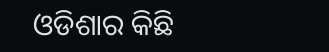ଓଡିଶାର କିଛି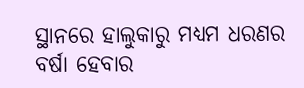ସ୍ଥାନରେ ହାଲୁକାରୁ ମଧ୍ୟମ ଧରଣର ବର୍ଷା ହେବାର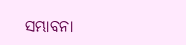ସମ୍ଭାବନା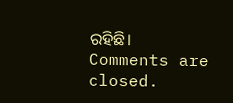ରହିଛି।
Comments are closed.